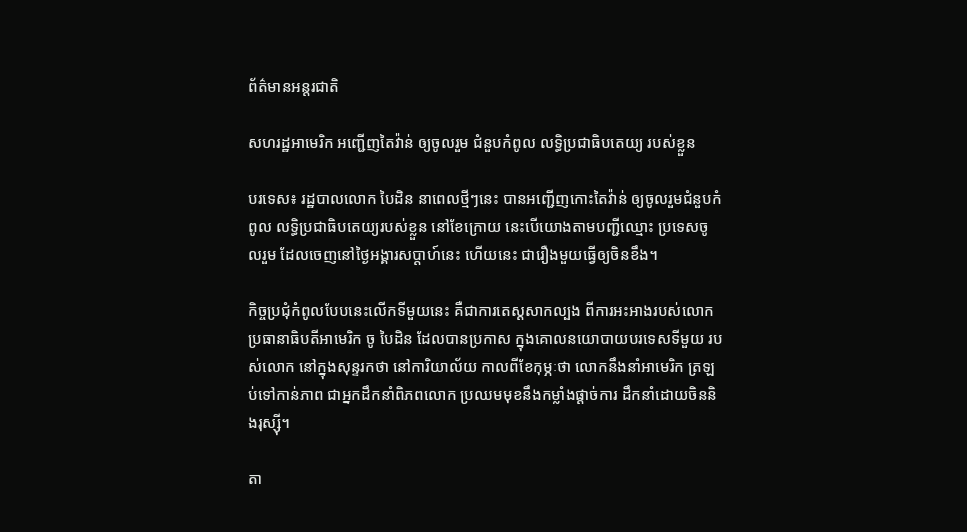ព័ត៌មានអន្តរជាតិ

សហរដ្ឋអាមេរិក អញ្ជើញតៃវ៉ាន់ ឲ្យចូលរួម ជំនួបកំពូល លទិ្ធប្រជាធិបតេយ្យ របស់ខ្លួន

បរទេស៖ រដ្ឋបាលលោក បៃដិន នាពេលថ្មីៗនេះ បានអញ្ជើញកោះតៃវ៉ាន់ ឲ្យចូលរួមជំនួបកំពូល លទ្ធិប្រជាធិបតេយ្យរបស់ខ្លួន នៅខែក្រោយ នេះបើយោងតាមបញ្ជីឈ្មោះ ប្រទេសចូលរួម ដែលចេញនៅថ្ងៃអង្គារសប្ដាហ៍នេះ ហើយនេះ ជារឿងមួយធ្វើឲ្យចិនខឹង។

កិច្ចប្រជុំកំពូលបែបនេះលើកទីមួយនេះ គឺជាការតេស្តសាកល្បង ពីការអះអាងរបស់លោក ប្រធានាធិបតីអាមេរិក ចូ បៃដិន ដែលបានប្រកាស ក្នុងគោលនយោបាយបរទេសទីមួយ របស់លោក នៅក្នុងសុន្ទរកថា នៅការិយាល័យ កាលពីខែកុម្ភៈថា លោកនឹងនាំអាមេរិក ត្រឡប់ទៅកាន់ភាព ជាអ្នកដឹកនាំពិភពលោក ប្រឈមមុខនឹងកម្លាំងផ្ដាច់ការ ដឹកនាំដោយចិននិងរុស្ស៊ី។

តា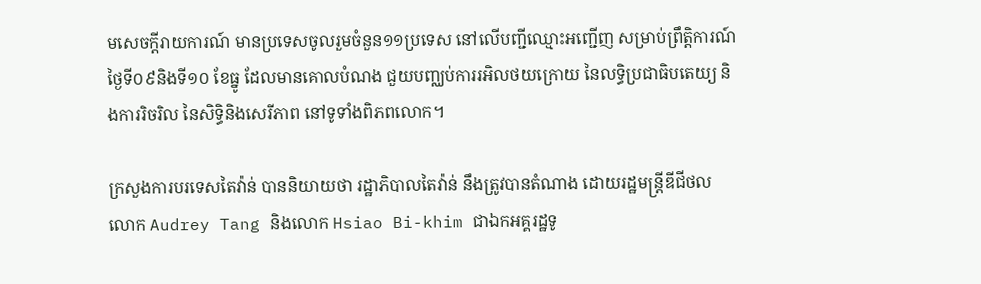មសេចក្តីរាយការណ៍ មានប្រទេសចូលរួមចំនួន១១ប្រទេស នៅលើបញ្ជីឈ្មោះអញ្ជើញ សម្រាប់ព្រឹត្តិការណ៍ ថ្ងៃទី០៩និងទី១០ ខែធ្នូ ដែលមានគោលបំណង ជួយបញ្ឈប់ការរអិលថយក្រោយ នៃលទ្ធិប្រជាធិបតេយ្យ និងការរិចរិល នៃសិទ្ធិនិងសេរីភាព នៅទូទាំងពិភពលោក។

ក្រសួងការបរទេសតៃវ៉ាន់ បាននិយាយថា រដ្ឋាភិបាលតៃវ៉ាន់ នឹងត្រូវបានតំណាង ដោយរដ្ឋមន្ត្រីឌីជីថល លោក Audrey Tang និងលោក Hsiao Bi-khim ជាឯកអគ្គរដ្ឋទូ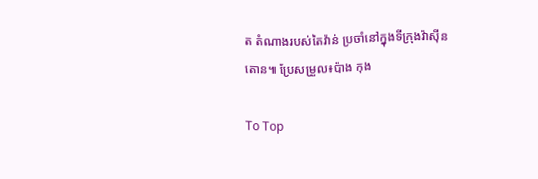ត តំណាងរបស់តៃវ៉ាន់ ប្រចាំនៅក្នុងទីក្រុងវ៉ាស៊ីនតោន៕ ប្រែសម្រួល៖ប៉ាង កុង

To Top